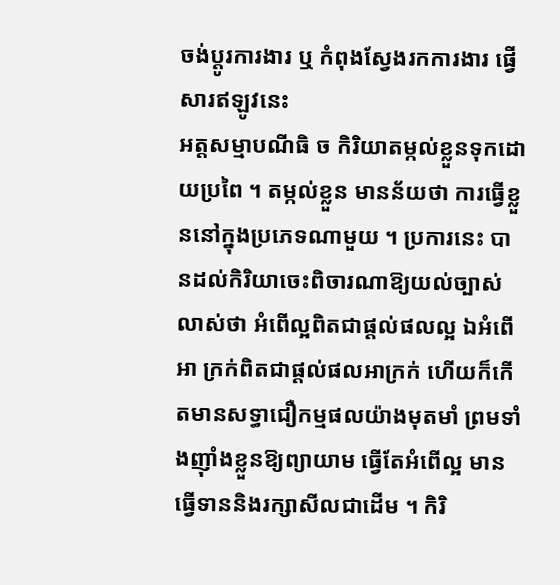ចង់ប្តូរការងារ ឬ កំពុងស្វែងរកការងារ ផ្វើសារឥឡូវនេះ
អត្តសម្មាបណីធិ ច កិរិយាតម្កល់ខ្លួនទុកដោយប្រពៃ ។ តម្កល់ខ្លួន មានន័យថា ការធ្វើខ្លួននៅក្នុងប្រភេទណាមួយ ។ ប្រការនេះ បានដល់កិរិយាចេះពិចារណាឱ្យយល់ច្បាស់លាស់ថា អំពើល្អពិតជាផ្តល់ផលល្អ ឯអំពើអា ក្រក់ពិតជាផ្តល់ផលអាក្រក់ ហើយក៏កើតមានសទ្ធាជឿកម្មផលយ៉ាងមុតមាំ ព្រមទាំងញ៉ាំងខ្លួនឱ្យព្យាយាម ធ្វើតែអំពើល្អ មានធ្វើទាននិងរក្សាសីលជាដើម ។ កិរិ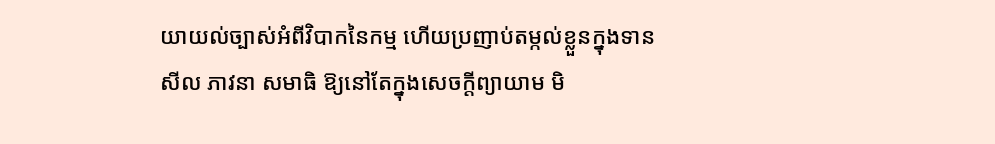យាយល់ច្បាស់អំពីវិបាកនៃកម្ម ហើយប្រញាប់តម្កល់ខ្លួនក្នុងទានសីល ភាវនា សមាធិ ឱ្យនៅតែក្នុងសេចក្តីព្យាយាម មិ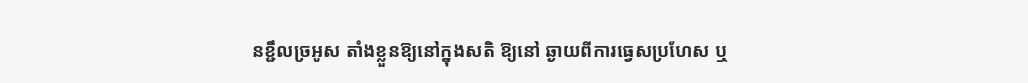នខ្ជឹលច្រអូស តាំងខ្លួនឱ្យនៅក្នុងសតិ ឱ្យនៅ ឆ្ងាយពីការធ្វេសប្រហែស ឬ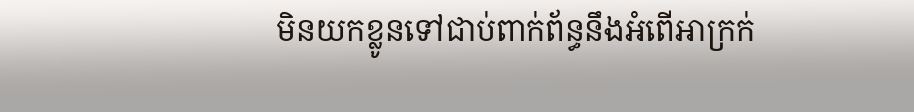មិនយកខ្លូនទៅជាប់ពាក់ព័ន្ធនឹងអំពើអាក្រក់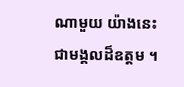ណាមួយ យ៉ាងនេះ ជាមង្គលដ៏ឧត្តម ។